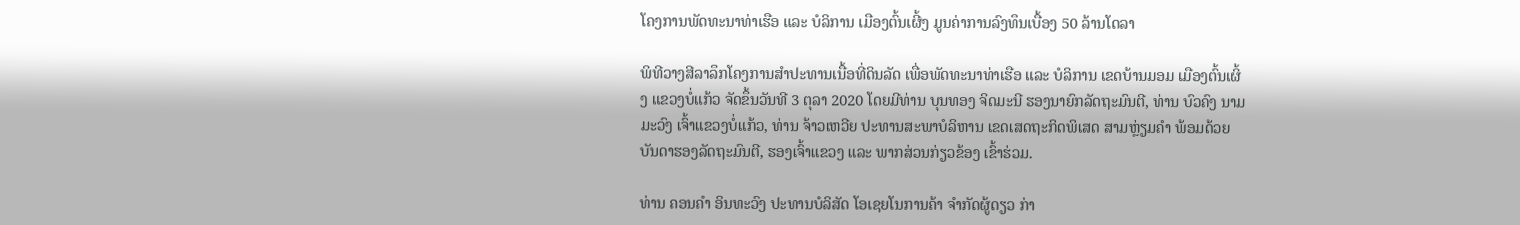ໂຄງການພັດທະນາທ່າເຮືອ ແລະ ບໍລິການ ເມືອງຕົ້ນເຜີ້ງ ມູນຄ່າການລົງທຶນເບື້ອງ 50 ລ້ານໂດລາ

ພິທີວາງສີລາລຶກໂຄງການສຳປະທານເນື້ອທີ່ດິນລັດ ເພື່ອພັດທະນາທ່າເຮືອ ແລະ ບໍລິການ ເຂດບ້ານມອມ ເມືອງຕົ້ນເຜິ້ງ ແຂວງບໍ່ແກ້ວ ຈັດຂຶ້ນວັນທີ 3 ຕຸລາ 2020 ໂດຍມີທ່ານ ບຸນທອງ ຈິດມະນີ ຮອງນາຍົກລັດຖະມົນຕີ, ທ່ານ ບົວຄົງ ນາມມະວົງ ເຈົ້າແຂວງບໍ່ແກ້ວ, ທ່ານ ຈ້າວເຫວີຍ ປະທານສະພາບໍລິຫານ ເຂດເສດຖະກິດພິເສດ ສາມຫຼ່ຽມຄໍາ ພ້ອມດ້ວຍບັນດາຮອງລັດຖະມົນຕີ, ຮອງເຈົ້າແຂວງ ແລະ ພາກສ່ວນກ່ຽວຂ້ອງ ເຂົ້າຮ່ວມ.

ທ່ານ ຄອນຄໍາ ອິນທະວົງ ປະທານບໍລິສັດ ໂອເຊຍໂນການຄ້າ ຈໍາກັດຜູ້ດຽວ ກ່າ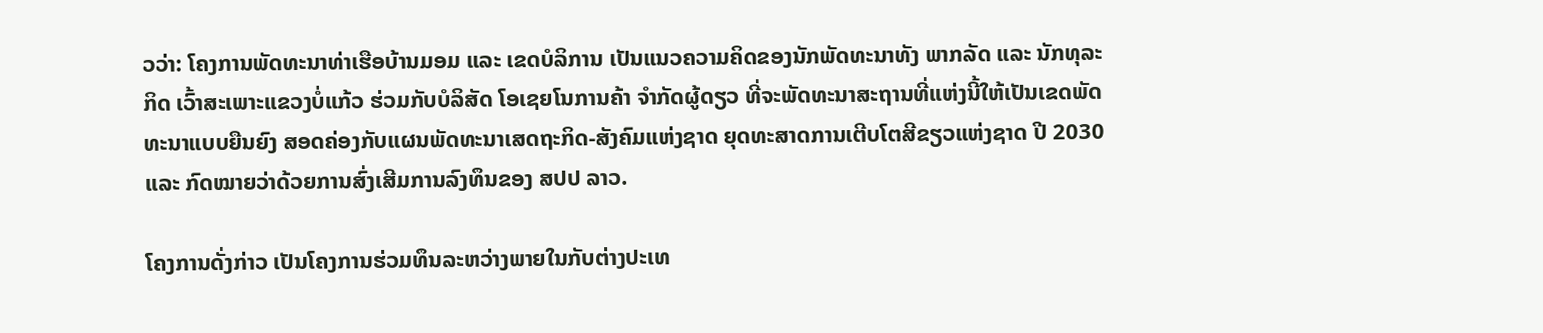ວວ່າ: ໂຄງການພັດທະນາທ່າເຮືອບ້ານມອມ ແລະ ເຂດບໍລິການ ເປັນແນວຄວາມຄິດຂອງນັກພັດທະນາທັງ ພາກລັດ ແລະ ນັກທຸລະກິດ ເວົ້າສະເພາະແຂວງບໍ່ແກ້ວ ຮ່ວມກັບບໍລິສັດ ໂອເຊຍໂນການຄ້າ ຈໍາກັດຜູ້ດຽວ ທີ່ຈະພັດທະນາສະຖານທີ່ແຫ່ງນີ້ໃຫ້ເປັນເຂດພັດທະນາແບບຍືນຍົງ ສອດຄ່ອງກັບແຜນພັດທະນາເສດຖະກິດ-ສັງຄົມແຫ່ງຊາດ ຍຸດທະສາດການເຕີບໂຕສີຂຽວແຫ່ງຊາດ ປີ 2030 ແລະ ກົດໝາຍວ່າດ້ວຍການສົ່ງເສີມການລົງທຶນຂອງ ສປປ ລາວ.

ໂຄງການດັ່ງກ່າວ ເປັນໂຄງການຮ່ວມທຶນລະຫວ່າງພາຍໃນກັບຕ່າງປະເທ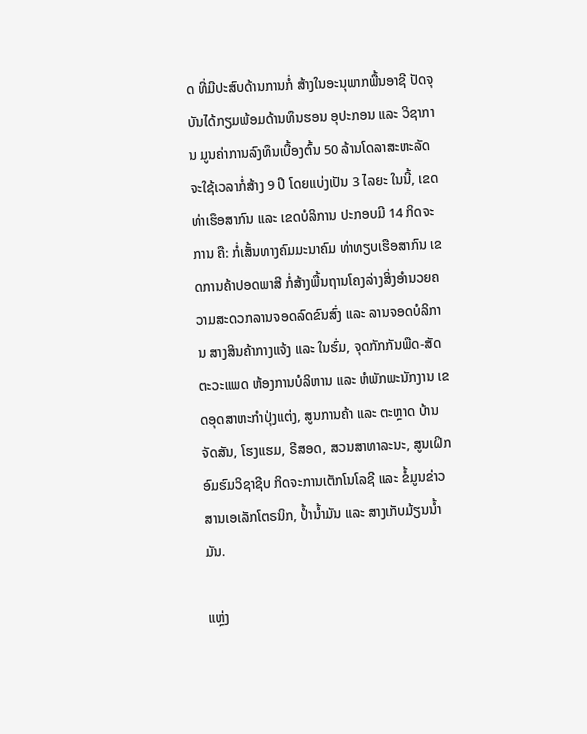ດ ທີ່ມີປະສົບດ້ານການກໍ່ ສ້າງໃນອະນຸພາກພື້ນອາຊີ ປັດຈຸບັນໄດ້ກຽມພ້ອມດ້ານທຶນຮອນ ອຸປະກອນ ແລະ ວິຊາການ ມູນຄ່າການລົງທຶນເບື້ອງຕົ້ນ 50 ລ້ານໂດລາສະຫະລັດ ຈະໃຊ້ເວລາກໍ່ສ້າງ 9 ປີ ໂດຍແບ່ງເປັນ 3 ໄລຍະ ໃນນີ້, ເຂດທ່າເຮຶອສາກົນ ແລະ ເຂດບໍລິການ ປະກອບມີ 14 ກິດຈະການ ຄື: ກໍ່ເສັ້ນທາງຄົມມະນາຄົມ ທ່າທຽບເຮືອສາກົນ ເຂດການຄ້າປອດພາສີ ກໍ່ສ້າງພື້ນຖານໂຄງລ່າງສິ່ງອໍານວຍຄວາມສະດວກລານຈອດລົດຂົນສົ່ງ ແລະ ລານຈອດບໍລິການ ສາງສິນຄ້າກາງແຈ້ງ ແລະ ໃນຮົ່ມ, ຈຸດກັກກັນພືດ-ສັດຕະວະແພດ ຫ້ອງການບໍລິຫານ ແລະ ຫໍພັກພະນັກງານ ເຂດອຸດສາຫະກໍາປຸ່ງແຕ່ງ, ສູນການຄ້າ ແລະ ຕະຫຼາດ ບ້ານຈັດສັນ, ໂຮງແຮມ, ຣີສອດ, ສວນສາທາລະນະ, ສູນເຝິກອົມຮົມວິຊາຊີບ ກິດຈະການເຕັກໂນໂລຊີ ແລະ ຂໍ້ມູນຂ່າວສານເອເລັກໂຕຣນິກ, ປ້ຳນ້ຳມັນ ແລະ ສາງເກັບມ້ຽນນ້ຳມັນ.

ແຫຼ່ງ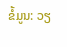ຂໍ້ມູນ: ວຽ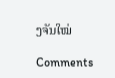ງຈັນໃໝ່

Comments